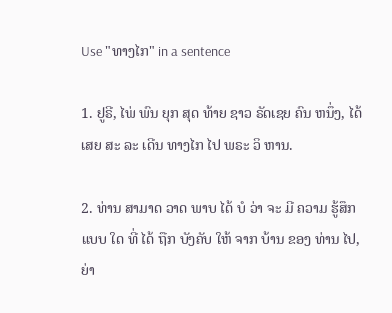Use "ທາງໄກ" in a sentence

1. ຢູຣີ, ໄພ່ ພົນ ຍຸກ ສຸດ ທ້າຍ ຊາວ ຣັດເຊຍ ຄົນ ຫນຶ່ງ, ໄດ້ ເສຍ ສະ ລະ ເດີນ ທາງໄກ ໄປ ພຣະ ວິ ຫານ.

2. ທ່ານ ສາມາດ ວາດ ພາບ ໄດ້ ບໍ ວ່າ ຈະ ມີ ຄວາມ ຮູ້ສຶກ ແບບ ໃດ ທີ່ ໄດ້ ຖືກ ບັງຄັບ ໃຫ້ ຈາກ ບ້ານ ຂອງ ທ່ານ ໄປ, ຍ່າ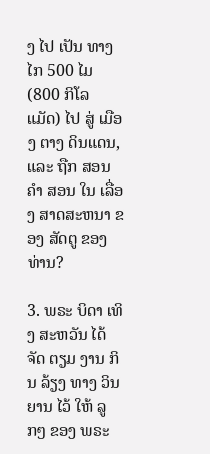ງ ໄປ ເປັນ ທາງໄກ 500 ໄມ (800 ກິໂລແມັດ) ໄປ ສູ່ ເມືອງ ຕາງ ດິນແດນ, ແລະ ຖືກ ສອນ ຄໍາ ສອນ ໃນ ເລື່ອງ ສາດສະຫນາ ຂອງ ສັດຕູ ຂອງ ທ່ານ?

3. ພຣະ ບິດາ ເທິງ ສະຫວັນ ໄດ້ ຈັດ ຕຽມ ງານ ກິນ ລ້ຽງ ທາງ ວິນ ຍານ ໄວ້ ໃຫ້ ລູກໆ ຂອງ ພຣະ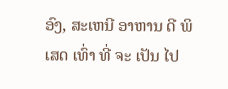ອົງ, ສະເຫນີ ອາຫານ ດີ ພິເສດ ເທົ່າ ທີ່ ຈະ ເປັນ ໄປ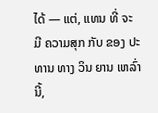ໄດ້ — ແຕ່, ແທນ ທີ່ ຈະ ມີ ຄວາມສຸກ ກັບ ຂອງ ປະທານ ທາງ ວິນ ຍານ ເຫລົ່າ ນີ້,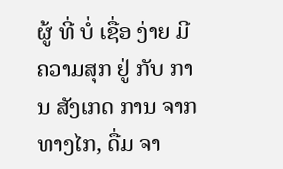ຜູ້ ທີ່ ບໍ່ ເຊື່ອ ງ່າຍ ມີ ຄວາມສຸກ ຢູ່ ກັບ ການ ສັງເກດ ການ ຈາກ ທາງໄກ, ດື່ມ ຈາ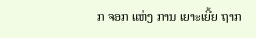ກ ຈອກ ແຫ່ງ ການ ເຍາະເຍີ້ຍ ຖາກ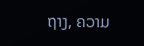ຖາງ, ຄວາມ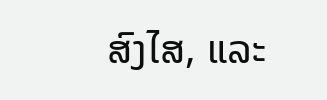ສົງໄສ, ແລະ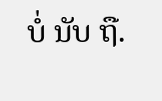ບໍ່ ນັບ ຖື.